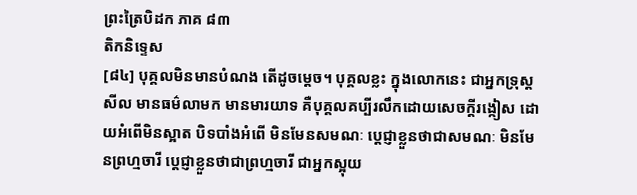ព្រះត្រៃបិដក ភាគ ៨៣
តិកនិទ្ទេស
[៨៤] បុគ្គលមិនមានបំណង តើដូចម្តេច។ បុគ្គលខ្លះ ក្នុងលោកនេះ ជាអ្នកទ្រុស្តសីល មានធម៌លាមក មានមារយាទ គឺបុគ្គលគប្បីរលឹកដោយសេចក្តីរង្កៀស ដោយអំពើមិនស្អាត បិទបាំងអំពើ មិនមែនសមណៈ ប្តេជ្ញាខ្លួនថាជាសមណៈ មិនមែនព្រហ្មចារី ប្តេជ្ញាខ្លួនថាជាព្រហ្មចារី ជាអ្នកស្អុយ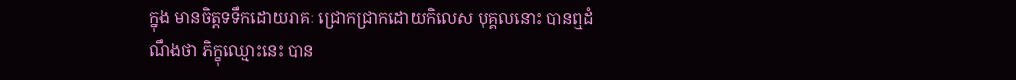ក្នុង មានចិត្តទទឹកដោយរាគៈ ជ្រោកជ្រាកដោយកិលេស បុគ្គលនោះ បានឮដំណឹងថា ភិក្ខុឈ្មោះនេះ បាន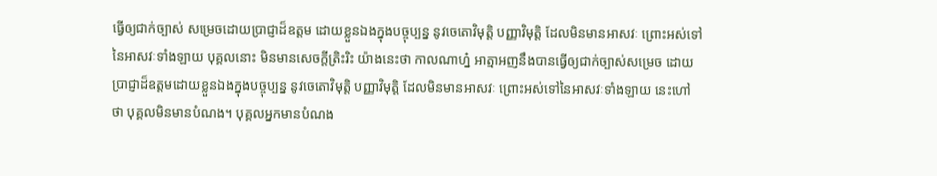ធ្វើឲ្យជាក់ច្បាស់ សម្រេចដោយប្រាជ្ញាដ៏ឧត្តម ដោយខ្លួនឯងក្នុងបច្ចុប្បន្ន នូវចេតោវិមុត្តិ បញ្ញាវិមុត្តិ ដែលមិនមានអាសវៈ ព្រោះអស់ទៅនៃអាសវៈទាំងឡាយ បុគ្គលនោះ មិនមានសេចក្តីត្រិះរិះ យ៉ាងនេះថា កាលណាហ្ន៎ អាត្មាអញនឹងបានធ្វើឲ្យជាក់ច្បាស់សម្រេច ដោយប្រាជ្ញាដ៏ឧត្តមដោយខ្លួនឯងក្នុងបច្ចុប្បន្ន នូវចេតោវិមុត្តិ បញ្ញាវិមុត្តិ ដែលមិនមានអាសវៈ ព្រោះអស់ទៅនៃអាសវៈទាំងឡាយ នេះហៅថា បុគ្គលមិនមានបំណង។ បុគ្គលអ្នកមានបំណង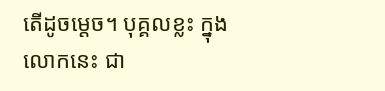តើដូចម្តេច។ បុគ្គលខ្លះ ក្នុងលោកនេះ ជា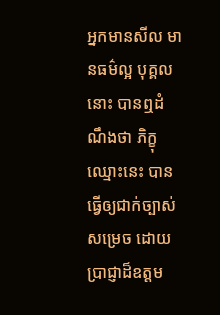អ្នកមានសីល មានធម៌ល្អ បុគ្គលនោះ បានឮដំណឹងថា ភិក្ខុឈ្មោះនេះ បានធ្វើឲ្យជាក់ច្បាស់សម្រេច ដោយប្រាជ្ញាដ៏ឧត្តម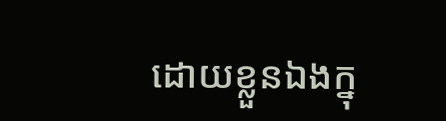ដោយខ្លួនឯងក្នុ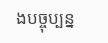ងបច្ចុប្បន្ន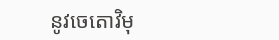នូវចេតោវិមុ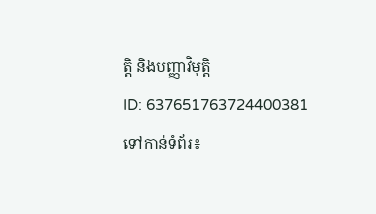ត្តិ និងបញ្ញាវិមុត្តិ
ID: 637651763724400381
ទៅកាន់ទំព័រ៖